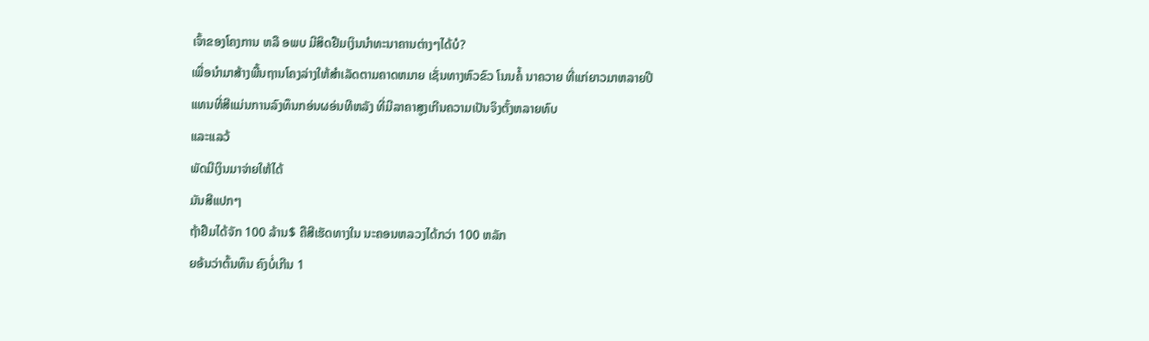ເຈົ້າຂອງໂຄງການ ຫລື ອພບ ມີສິດຢືມເງິນນຳທະນາຄານຕ່າງໆໄດ້ບໍ?
ເພື່ອນຳມາສ້າງພື້ນຖານໂຄງລ່າງໃຫ້ສຳເລັດຕາມຄາດຫມາຍ ເຊັ່ນທາງຫົວຂົວ ໂນນຄໍ້ ນາຄວາຍ ທີ່ແກ່ຍາວມາຫລາຍປີ
ແທນທີ່ສີແມ່ນການລົງທຶນກອ່ນຜອ່ນທີຫລັງ ທີ່ມີລາຄາສູງເກີນຄວາມເປັນຈິງຕັ້ງຫລາຍທົບ
ແລະແລວ້
ພັດມີເງິນມາຈ່າຍໃຫ້ໄດ້
ມັນສີແປກໆ
ຖ້າຢືມໄດ້ຈັກ 100 ລ້ານ$ ຄືສີເຮັດທາງໃນ ນະຄອນຫລວງໄດ້ກວ່າ 100 ຫລັກ
ຍອ້ນວ່າຕົ້ນທຶນ ຄົງບໍ່ເກີນ 1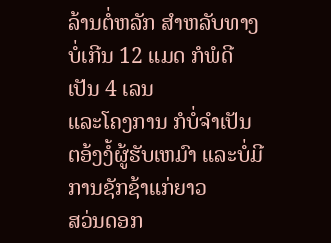ລ້ານຕໍ່ຫລັກ ສຳຫລັບທາງບໍ່ເກີນ 12 ແມດ ກໍພໍດີເປັນ 4 ເລນ
ແລະໂຄງການ ກໍບໍ່ຈຳເປັນຕອ້ງງໍ້ຜູ້ຮັບເຫມົາ ແລະບໍ່ມີການຊັກຊ້າແກ່ຍາວ
ສວ່ນດອກ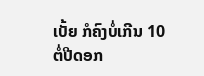ເບັ້ຍ ກໍຄົງບໍ່ເກີນ 10 ຕໍ່ປີດອກ